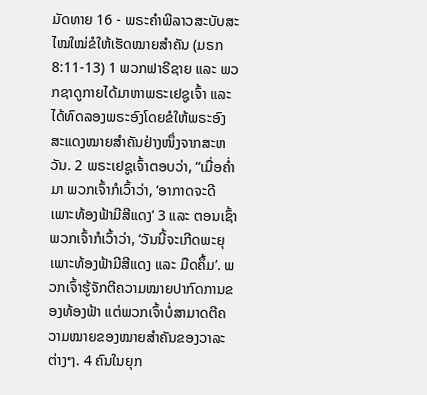ມັດທາຍ 16 - ພຣະຄຳພີລາວສະບັບສະໄໝໃໝ່ຂໍໃຫ້ເຮັດໝາຍສຳຄັນ (ມຣກ 8:11-13) 1 ພວກຟາຣີຊາຍ ແລະ ພວກຊາດູກາຍໄດ້ມາຫາພຣະເຢຊູເຈົ້າ ແລະ ໄດ້ທົດລອງພຣະອົງໂດຍຂໍໃຫ້ພຣະອົງສະແດງໝາຍສຳຄັນຢ່າງໜຶ່ງຈາກສະຫວັນ. 2 ພຣະເຢຊູເຈົ້າຕອບວ່າ, “ເມື່ອຄ່ຳມາ ພວກເຈົ້າກໍເວົ້າວ່າ, ‘ອາກາດຈະດີເພາະທ້ອງຟ້າມີສີແດງ’ 3 ແລະ ຕອນເຊົ້າພວກເຈົ້າກໍເວົ້າວ່າ, ‘ວັນນີ້ຈະເກີດພະຍຸເພາະທ້ອງຟ້າມີສີແດງ ແລະ ມືດຄຶ້ມ’. ພວກເຈົ້າຮູ້ຈັກຕີຄວາມໝາຍປາກົດການຂອງທ້ອງຟ້າ ແຕ່ພວກເຈົ້າບໍ່ສາມາດຕີຄວາມໝາຍຂອງໝາຍສຳຄັນຂອງວາລະຕ່າງໆ. 4 ຄົນໃນຍຸກ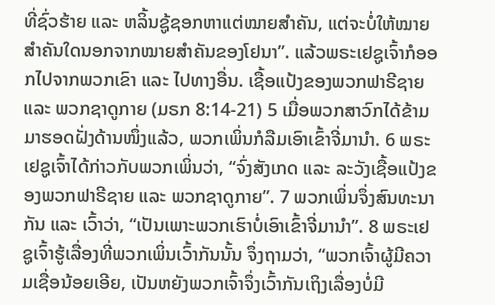ທີ່ຊົ່ວຮ້າຍ ແລະ ຫລິ້ນຊູ້ຊອກຫາແຕ່ໝາຍສຳຄັນ, ແຕ່ຈະບໍ່ໃຫ້ໝາຍສຳຄັນໃດນອກຈາກໝາຍສຳຄັນຂອງໂຢນາ”. ແລ້ວພຣະເຢຊູເຈົ້າກໍອອກໄປຈາກພວກເຂົາ ແລະ ໄປທາງອື່ນ. ເຊື້ອແປ້ງຂອງພວກຟາຣີຊາຍ ແລະ ພວກຊາດູກາຍ (ມຣກ 8:14-21) 5 ເມື່ອພວກສາວົກໄດ້ຂ້າມມາຮອດຝັ່ງດ້ານໜຶ່ງແລ້ວ, ພວກເພິ່ນກໍລືມເອົາເຂົ້າຈີ່ມານຳ. 6 ພຣະເຢຊູເຈົ້າໄດ້ກ່າວກັບພວກເພິ່ນວ່າ, “ຈົ່ງສັງເກດ ແລະ ລະວັງເຊື້ອແປ້ງຂອງພວກຟາຣີຊາຍ ແລະ ພວກຊາດູກາຍ”. 7 ພວກເພິ່ນຈຶ່ງສົນທະນາກັນ ແລະ ເວົ້າວ່າ, “ເປັນເພາະພວກເຮົາບໍ່ເອົາເຂົ້າຈີ່ມານຳ”. 8 ພຣະເຢຊູເຈົ້າຮູ້ເລື່ອງທີ່ພວກເພິ່ນເວົ້າກັນນັ້ນ ຈຶ່ງຖາມວ່າ, “ພວກເຈົ້າຜູ້ມີຄວາມເຊື່ອນ້ອຍເອີຍ, ເປັນຫຍັງພວກເຈົ້າຈຶ່ງເວົ້າກັນເຖິງເລື່ອງບໍ່ມີ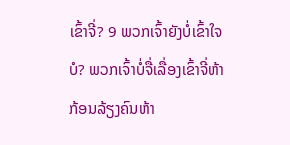ເຂົ້າຈີ່? 9 ພວກເຈົ້າຍັງບໍ່ເຂົ້າໃຈບໍ? ພວກເຈົ້າບໍ່ຈື່ເລື່ອງເຂົ້າຈີ່ຫ້າກ້ອນລ້ຽງຄົນຫ້າ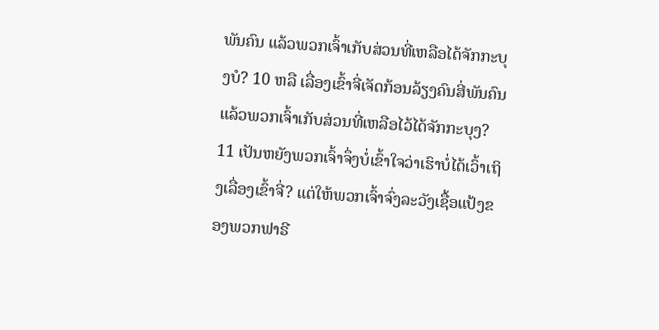ພັນຄົນ ແລ້ວພວກເຈົ້າເກັບສ່ວນທີ່ເຫລືອໄດ້ຈັກກະບຸງບໍ? 10 ຫລື ເລື່ອງເຂົ້າຈີ່ເຈັດກ້ອນລ້ຽງຄົນສີ່ພັນຄົນ ແລ້ວພວກເຈົ້າເກັບສ່ວນທີ່ເຫລືອໄວ້ໄດ້ຈັກກະບຸງ? 11 ເປັນຫຍັງພວກເຈົ້າຈຶ່ງບໍ່ເຂົ້າໃຈວ່າເຮົາບໍ່ໄດ້ເວົ້າເຖິງເລື່ອງເຂົ້າຈີ່? ແຕ່ໃຫ້ພວກເຈົ້າຈົ່ງລະວັງເຊື້ອແປ້ງຂອງພວກຟາຣີ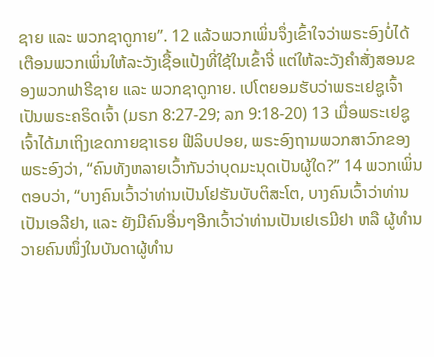ຊາຍ ແລະ ພວກຊາດູກາຍ”. 12 ແລ້ວພວກເພິ່ນຈຶ່ງເຂົ້າໃຈວ່າພຣະອົງບໍ່ໄດ້ເຕືອນພວກເພິ່ນໃຫ້ລະວັງເຊື້ອແປ້ງທີ່ໃຊ້ໃນເຂົ້າຈີ່ ແຕ່ໃຫ້ລະວັງຄຳສັ່ງສອນຂອງພວກຟາຣີຊາຍ ແລະ ພວກຊາດູກາຍ. ເປໂຕຍອມຮັບວ່າພຣະເຢຊູເຈົ້າເປັນພຣະຄຣິດເຈົ້າ (ມຣກ 8:27-29; ລກ 9:18-20) 13 ເມື່ອພຣະເຢຊູເຈົ້າໄດ້ມາເຖິງເຂດກາຍຊາເຣຍ ຟີລິບປອຍ, ພຣະອົງຖາມພວກສາວົກຂອງພຣະອົງວ່າ, “ຄົນທັງຫລາຍເວົ້າກັນວ່າບຸດມະນຸດເປັນຜູ້ໃດ?” 14 ພວກເພິ່ນຕອບວ່າ, “ບາງຄົນເວົ້າວ່າທ່ານເປັນໂຢຮັນບັບຕິສະໂຕ, ບາງຄົນເວົ້າວ່າທ່ານເປັນເອລີຢາ, ແລະ ຍັງມີຄົນອື່ນໆອີກເວົ້າວ່າທ່ານເປັນເຢເຣມີຢາ ຫລື ຜູ້ທຳນວາຍຄົນໜຶ່ງໃນບັນດາຜູ້ທຳນ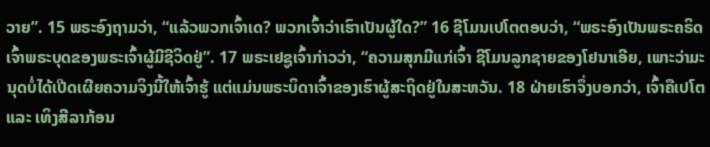ວາຍ”. 15 ພຣະອົງຖາມວ່າ, “ແລ້ວພວກເຈົ້າເດ? ພວກເຈົ້າວ່າເຮົາເປັນຜູ້ໃດ?” 16 ຊີໂມນເປໂຕຕອບວ່າ, “ພຣະອົງເປັນພຣະຄຣິດເຈົ້າພຣະບຸດຂອງພຣະເຈົ້າຜູ້ມີຊີວິດຢູ່”. 17 ພຣະເຢຊູເຈົ້າກ່າວວ່າ, “ຄວາມສຸກມີແກ່ເຈົ້າ ຊີໂມນລູກຊາຍຂອງໂຢນາເອີຍ, ເພາະວ່າມະນຸດບໍ່ໄດ້ເປີດເຜີຍຄວາມຈິງນີ້ໃຫ້ເຈົ້າຮູ້ ແຕ່ແມ່ນພຣະບິດາເຈົ້າຂອງເຮົາຜູ້ສະຖິດຢູ່ໃນສະຫວັນ. 18 ຝ່າຍເຮົາຈຶ່ງບອກວ່າ, ເຈົ້າຄືເປໂຕ ແລະ ເທິງສີລາກ້ອນ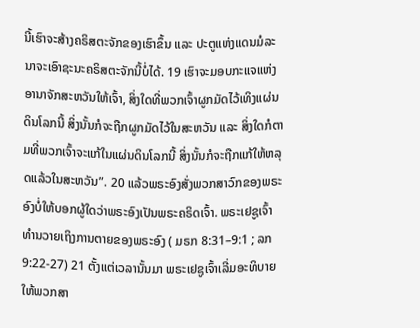ນີ້ເຮົາຈະສ້າງຄຣິສຕະຈັກຂອງເຮົາຂຶ້ນ ແລະ ປະຕູແຫ່ງແດນມໍລະນາຈະເອົາຊະນະຄຣິສຕະຈັກນີ້ບໍ່ໄດ້. 19 ເຮົາຈະມອບກະແຈແຫ່ງອານາຈັກສະຫວັນໃຫ້ເຈົ້າ, ສິ່ງໃດທີ່ພວກເຈົ້າຜູກມັດໄວ້ເທິງແຜ່ນດິນໂລກນີ້ ສິ່ງນັ້ນກໍຈະຖືກຜູກມັດໄວ້ໃນສະຫວັນ ແລະ ສິ່ງໃດກໍຕາມທີ່ພວກເຈົ້າຈະແກ້ໃນແຜ່ນດິນໂລກນີ້ ສິ່ງນັ້ນກໍຈະຖືກແກ້ໃຫ້ຫລຸດແລ້ວໃນສະຫວັນ”. 20 ແລ້ວພຣະອົງສັ່ງພວກສາວົກຂອງພຣະອົງບໍ່ໃຫ້ບອກຜູ້ໃດວ່າພຣະອົງເປັນພຣະຄຣິດເຈົ້າ. ພຣະເຢຊູເຈົ້າທຳນວາຍເຖິງການຕາຍຂອງພຣະອົງ ( ມຣກ 8:31–9:1 ; ລກ 9:22-27) 21 ຕັ້ງແຕ່ເວລານັ້ນມາ ພຣະເຢຊູເຈົ້າເລີ່ມອະທິບາຍໃຫ້ພວກສາ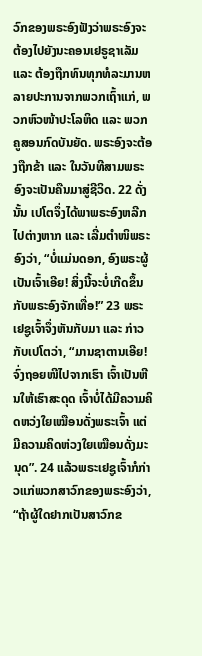ວົກຂອງພຣະອົງຟັງວ່າພຣະອົງຈະຕ້ອງໄປຍັງນະຄອນເຢຣູຊາເລັມ ແລະ ຕ້ອງຖືກທົນທຸກທໍລະມານຫລາຍປະການຈາກພວກເຖົ້າແກ່, ພວກຫົວໜ້າປະໂລຫິດ ແລະ ພວກຄູສອນກົດບັນຍັດ. ພຣະອົງຈະຕ້ອງຖືກຂ້າ ແລະ ໃນວັນທີສາມພຣະອົງຈະເປັນຄືນມາສູ່ຊີວິດ. 22 ດັ່ງນັ້ນ ເປໂຕຈຶ່ງໄດ້ພາພຣະອົງຫລີກໄປຕ່າງຫາກ ແລະ ເລີ່ມຕຳໜິພຣະອົງວ່າ, “ບໍ່ແມ່ນດອກ, ອົງພຣະຜູ້ເປັນເຈົ້າເອີຍ! ສິ່ງນີ້ຈະບໍ່ເກີດຂຶ້ນກັບພຣະອົງຈັກເທື່ອ!” 23 ພຣະເຢຊູເຈົ້າຈຶ່ງຫັນກັບມາ ແລະ ກ່າວກັບເປໂຕວ່າ, “ມານຊາຕານເອີຍ! ຈົ່ງຖອຍໜີໄປຈາກເຮົາ ເຈົ້າເປັນຫີນໃຫ້ເຮົາສະດຸດ ເຈົ້າບໍ່ໄດ້ມີຄວາມຄິດຫວ່ງໃຍເໝືອນດັ່ງພຣະເຈົ້າ ແຕ່ມີຄວາມຄິດຫ່ວງໃຍເໝືອນດັ່ງມະນຸດ”. 24 ແລ້ວພຣະເຢຊູເຈົ້າກໍກ່າວແກ່ພວກສາວົກຂອງພຣະອົງວ່າ, “ຖ້າຜູ້ໃດຢາກເປັນສາວົກຂ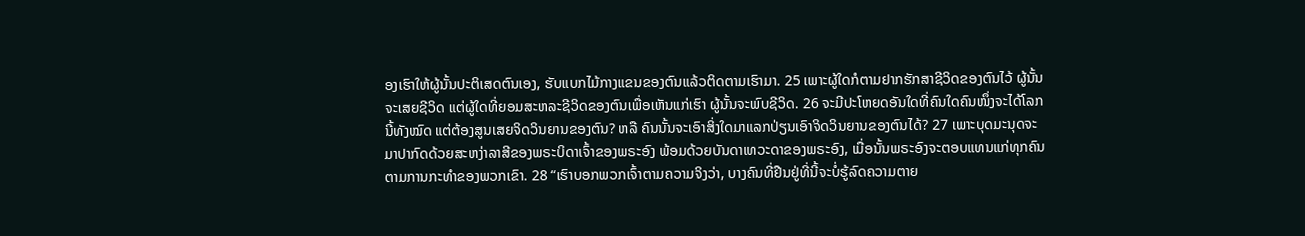ອງເຮົາໃຫ້ຜູ້ນັ້ນປະຕິເສດຕົນເອງ, ຮັບແບກໄມ້ກາງແຂນຂອງຕົນແລ້ວຕິດຕາມເຮົາມາ. 25 ເພາະຜູ້ໃດກໍຕາມຢາກຮັກສາຊີວິດຂອງຕົນໄວ້ ຜູ້ນັ້ນຈະເສຍຊີວິດ ແຕ່ຜູ້ໃດທີ່ຍອມສະຫລະຊີວິດຂອງຕົນເພື່ອເຫັນແກ່ເຮົາ ຜູ້ນັ້ນຈະພົບຊີວິດ. 26 ຈະມີປະໂຫຍດອັນໃດທີ່ຄົນໃດຄົນໜຶ່ງຈະໄດ້ໂລກນີ້ທັງໝົດ ແຕ່ຕ້ອງສູນເສຍຈິດວິນຍານຂອງຕົນ? ຫລື ຄົນນັ້ນຈະເອົາສິ່ງໃດມາແລກປ່ຽນເອົາຈິດວິນຍານຂອງຕົນໄດ້? 27 ເພາະບຸດມະນຸດຈະມາປາກົດດ້ວຍສະຫງ່າລາສີຂອງພຣະບິດາເຈົ້າຂອງພຣະອົງ ພ້ອມດ້ວຍບັນດາເທວະດາຂອງພຣະອົງ, ເມື່ອນັ້ນພຣະອົງຈະຕອບແທນແກ່ທຸກຄົນຕາມການກະທຳຂອງພວກເຂົາ. 28 “ເຮົາບອກພວກເຈົ້າຕາມຄວາມຈິງວ່າ, ບາງຄົນທີ່ຢືນຢູ່ທີ່ນີ້ຈະບໍ່ຮູ້ລົດຄວາມຕາຍ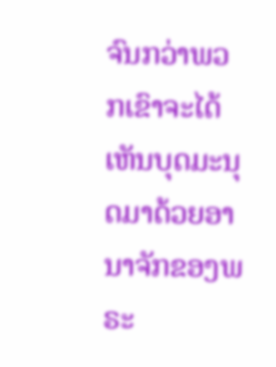ຈົນກວ່າພວກເຂົາຈະໄດ້ເຫັນບຸດມະນຸດມາດ້ວຍອານາຈັກຂອງພຣະ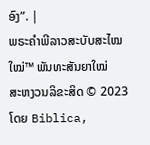ອົງ”. |
ພຣະຄຳພີລາວສະບັບສະໄໝໃໝ່™ ພັນທະສັນຍາໃໝ່
ສະຫງວນລິຂະສິດ © 2023 ໂດຍ Biblica,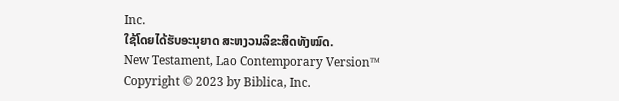Inc.
ໃຊ້ໂດຍໄດ້ຮັບອະນຸຍາດ ສະຫງວນລິຂະສິດທັງໝົດ.
New Testament, Lao Contemporary Version™
Copyright © 2023 by Biblica, Inc.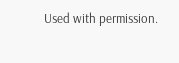Used with permission.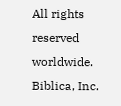All rights reserved worldwide.
Biblica, Inc.